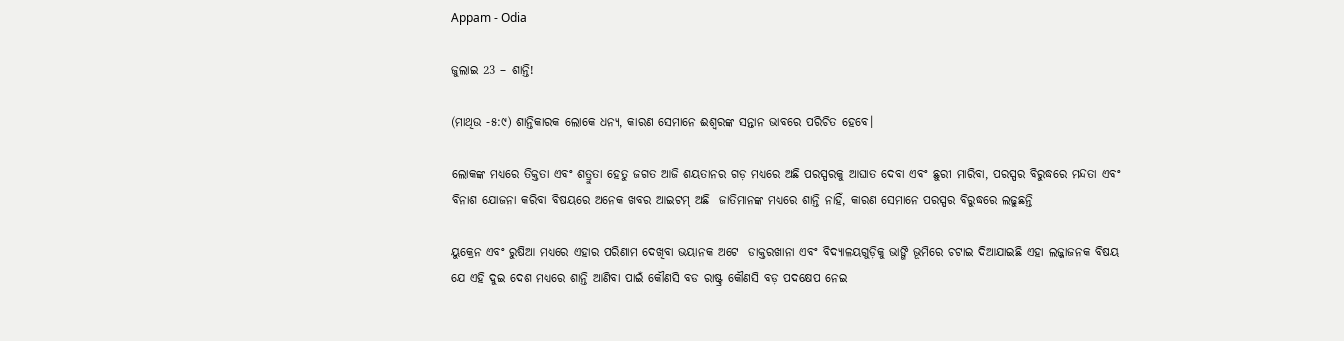Appam - Odia

ଜୁଲାଇ 23 – ଶାନ୍ତି!

(ମାଥିଉ -୫:୯) ଶାନ୍ତିକାରକ ଲୋକେ ଧନ୍ୟ, କାରଣ ସେମାନେ ଈଶ୍ବରଙ୍କ ସନ୍ତାନ ଭାବରେ ପରିଚିତ ହେବେ।

ଲୋକଙ୍କ ମଧ୍ୟରେ ତିକ୍ତତା ଏବଂ ଶତ୍ରୁତା ହେତୁ ଜଗତ ଆଜି ଶୟତାନର ଗଡ଼ ମଧ୍ୟରେ ଅଛି ପରସ୍ପରକୁ ଆଘାତ ଦେବା ଏବଂ ଛୁରୀ ମାରିବା, ପରସ୍ପର ବିରୁଦ୍ଧରେ ମନ୍ଦତା ଏବଂ ବିନାଶ ଯୋଜନା କରିବା ବିଷୟରେ ଅନେକ ଖବର ଆଇଟମ୍ ଅଛି  ଜାତିମାନଙ୍କ ମଧ୍ୟରେ ଶାନ୍ତି ନାହିଁ, କାରଣ ସେମାନେ ପରସ୍ପର ବିରୁଦ୍ଧରେ ଲଢୁଛନ୍ତି

ୟୁକ୍ରେନ ଏବଂ ରୁଷିଆ ମଧ୍ୟରେ ଏହାର ପରିଣାମ ଦେଖିବା ଭୟାନକ ଅଟେ  ଡାକ୍ତରଖାନା ଏବଂ ବିଦ୍ୟାଳୟଗୁଡ଼ିକୁ ଭାଙ୍ଗି ଭୂମିରେ ଚଟାଇ ଦିଆଯାଇଛି ଏହା ଲଜ୍ଜାଜନକ ବିଷୟ ଯେ ଏହି ଦୁଇ ଦେଶ ମଧ୍ୟରେ ଶାନ୍ତି ଆଣିବା ପାଇଁ କୌଣସି ବଡ ରାଷ୍ଟ୍ର କୌଣସି ବଡ଼ ପଦକ୍ଷେପ ନେଇ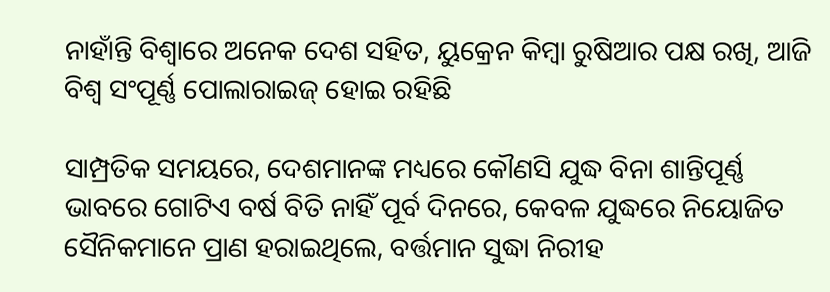ନାହାଁନ୍ତି ବିଶ୍ୱାରେ ଅନେକ ଦେଶ ସହିତ, ୟୁକ୍ରେନ କିମ୍ବା ରୁଷିଆର ପକ୍ଷ ରଖି, ଆଜି ବିଶ୍ୱ ସଂପୂର୍ଣ୍ଣ ପୋଲାରାଇଜ୍ ହୋଇ ରହିଛି

ସାମ୍ପ୍ରତିକ ସମୟରେ, ଦେଶମାନଙ୍କ ମଧ୍ୟରେ କୌଣସି ଯୁଦ୍ଧ ବିନା ଶାନ୍ତିପୂର୍ଣ୍ଣ ଭାବରେ ଗୋଟିଏ ବର୍ଷ ବିତି ନାହିଁ ପୂର୍ବ ଦିନରେ, କେବଳ ଯୁଦ୍ଧରେ ନିୟୋଜିତ ସୈନିକମାନେ ପ୍ରାଣ ହରାଇଥିଲେ, ବର୍ତ୍ତମାନ ସୁଦ୍ଧା ନିରୀହ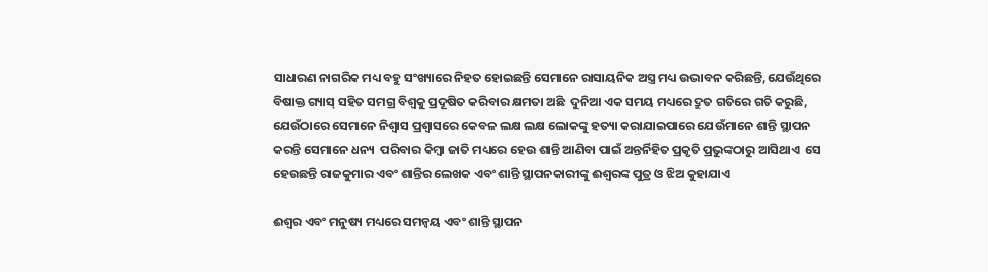ସାଧାରଣ ନାଗରିକ ମଧ୍ୟ ବହୁ ସଂଖ୍ୟାରେ ନିହତ ହୋଇଛନ୍ତି ସେମାନେ ରାସାୟନିକ ଅସ୍ତ୍ର ମଧ୍ୟ ଉଦ୍ଭାବନ କରିଛନ୍ତି, ଯେଉଁଥିରେ ବିଷାକ୍ତ ଗ୍ୟାସ୍ ସହିତ ସମଗ୍ର ବିଶ୍ୱକୁ ପ୍ରଦୂଷିତ କରିବାର କ୍ଷମତା ଅଛି  ଦୁନିଆ ଏକ ସମୟ ମଧ୍ୟରେ ଦ୍ରୁତ ଗତିରେ ଗତି କରୁଛି, ଯେଉଁଠାରେ ସେମାନେ ନିଶ୍ୱାସ ପ୍ରଶ୍ୱାସରେ କେବଳ ଲକ୍ଷ ଲକ୍ଷ ଲୋକଙ୍କୁ ହତ୍ୟା କରାଯାଇପାରେ ଯେଉଁମାନେ ଶାନ୍ତି ସ୍ଥାପନ କରନ୍ତି ସେମାନେ ଧନ୍ୟ  ପରିବାର କିମ୍ବା ଜାତି ମଧ୍ୟରେ ହେଉ ଶାନ୍ତି ଆଣିବା ପାଇଁ ଅନ୍ତର୍ନିହିତ ପ୍ରକୃତି ପ୍ରଭୁଙ୍କଠାରୁ ଆସିଥାଏ  ସେ ହେଉଛନ୍ତି ରାଜକୁମାର ଏବଂ ଶାନ୍ତିର ଲେଖକ ଏବଂ ଶାନ୍ତି ସ୍ଥାପନକାରୀଙ୍କୁ ଈଶ୍ବରଙ୍କ ପୁତ୍ର ଓ ଝିଅ କୁହାଯାଏ

ଈଶ୍ବର ଏବଂ ମନୁଷ୍ୟ ମଧ୍ୟରେ ସମନ୍ୱୟ ଏବଂ ଶାନ୍ତି ସ୍ଥାପନ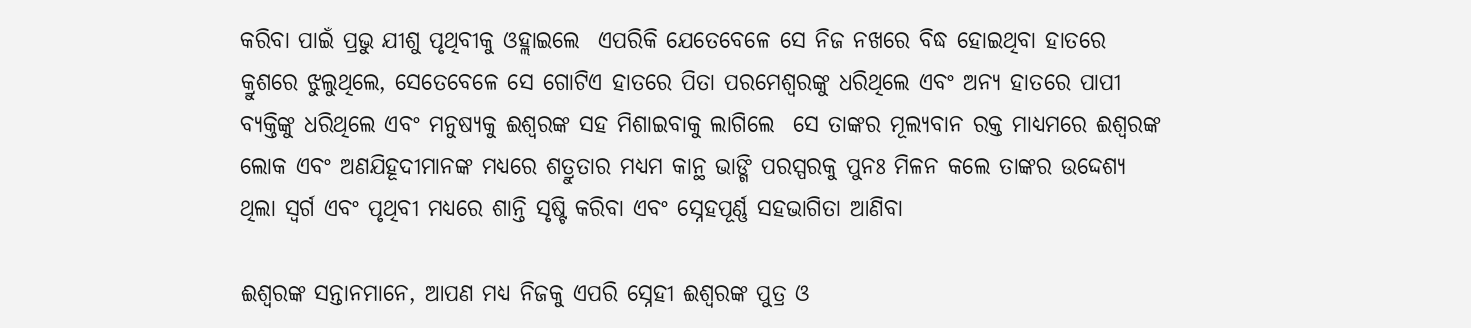କରିବା ପାଇଁ ପ୍ରଭୁ ଯୀଶୁ ପୃଥିବୀକୁ ଓହ୍ଲାଇଲେ  ଏପରିକି ଯେତେବେଳେ ସେ ନିଜ ନଖରେ ବିଦ୍ଧ ହୋଇଥିବା ହାତରେ କ୍ରୁଶରେ ଝୁଲୁଥିଲେ, ସେତେବେଳେ ସେ ଗୋଟିଏ ହାତରେ ପିତା ପରମେଶ୍ୱରଙ୍କୁ ଧରିଥିଲେ ଏବଂ ଅନ୍ୟ ହାତରେ ପାପୀ ବ୍ୟକ୍ତିଙ୍କୁ ଧରିଥିଲେ ଏବଂ ମନୁଷ୍ୟକୁ ଈଶ୍ବରଙ୍କ ସହ ମିଶାଇବାକୁ ଲାଗିଲେ  ସେ ତାଙ୍କର ମୂଲ୍ୟବାନ ରକ୍ତ ମାଧ୍ୟମରେ ଈଶ୍ବରଙ୍କ ଲୋକ ଏବଂ ଅଣଯିହୂଦୀମାନଙ୍କ ମଧ୍ୟରେ ଶତ୍ରୁତାର ମଧ୍ୟମ କାନ୍ଥ ଭାଙ୍ଗି ପରସ୍ପରକୁ ପୁନଃ ମିଳନ କଲେ ତାଙ୍କର ଉଦ୍ଦେଶ୍ୟ ଥିଲା ସ୍ୱର୍ଗ ଏବଂ ପୃଥିବୀ ମଧ୍ୟରେ ଶାନ୍ତି ସୃଷ୍ଟି କରିବା ଏବଂ ସ୍ନେହପୂର୍ଣ୍ଣ ସହଭାଗିତା ଆଣିବା

ଈଶ୍ବରଙ୍କ ସନ୍ତାନମାନେ, ଆପଣ ମଧ୍ୟ ନିଜକୁ ଏପରି ସ୍ନେହୀ ଈଶ୍ବରଙ୍କ ପୁତ୍ର ଓ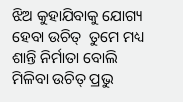ଝିଅ କୁହାଯିବାକୁ ଯୋଗ୍ୟ ହେବା ଉଚିତ୍  ତୁମେ ମଧ୍ୟ ଶାନ୍ତି ନିର୍ମାତା ବୋଲି ମିଳିବା ଉଚିତ୍ ପ୍ରଭୁ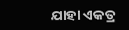ଯାହା ଏକତ୍ର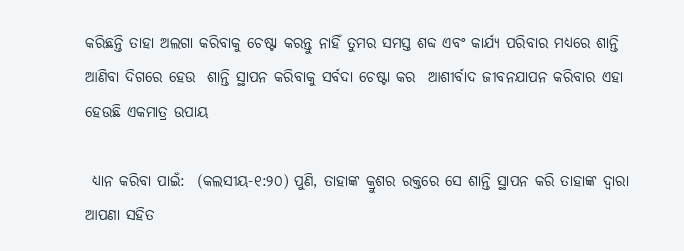କରିଛନ୍ତି ତାହା ଅଲଗା କରିବାକୁ ଚେଷ୍ଟା କରନ୍ତୁ ନାହିଁ ତୁମର ସମସ୍ତ ଶବ୍ଦ ଏବଂ କାର୍ଯ୍ୟ ପରିବାର ମଧ୍ୟରେ ଶାନ୍ତି ଆଣିବା ଦିଗରେ ହେଉ  ଶାନ୍ତି ସ୍ଥାପନ କରିବାକୁ ସର୍ବଦା ଚେଷ୍ଟା କର  ଆଶୀର୍ବାଦ ଜୀବନଯାପନ କରିବାର ଏହା ହେଉଛି ଏକମାତ୍ର ଉପାୟ

 ଧ୍ୟାନ କରିବା ପାଇଁ:  (କଲସୀୟ-୧:୨୦) ପୁଣି, ତାହାଙ୍କ କ୍ରୁଶର ରକ୍ତରେ ସେ ଶାନ୍ତି ସ୍ଥାପନ କରି ତାହାଙ୍କ ଦ୍ୱାରା ଆପଣା ସହିତ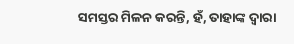ସମସ୍ତର ମିଳନ କରନ୍ତି, ହଁ, ତାହାଙ୍କ ଦ୍ୱାରା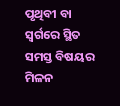ପୃଥିବୀ ବା ସ୍ୱର୍ଗରେ ସ୍ଥିତ ସମସ୍ତ ବିଷୟର ମିଳନ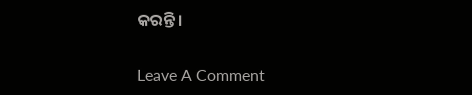କରନ୍ତି।

Leave A Comment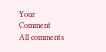Your Comment
All comments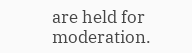are held for moderation.